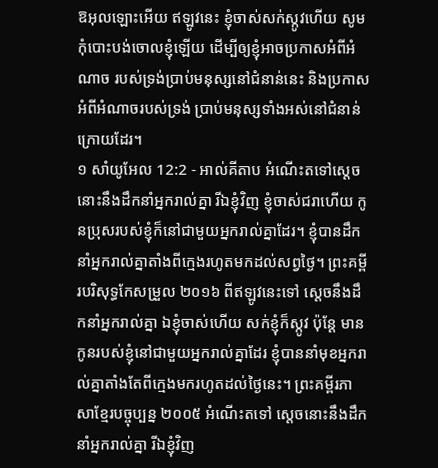ឱអុលឡោះអើយ ឥឡូវនេះ ខ្ញុំចាស់សក់ស្កូវហើយ សូមកុំបោះបង់ចោលខ្ញុំឡើយ ដើម្បីឲ្យខ្ញុំអាចប្រកាសអំពីអំណាច របស់ទ្រង់ប្រាប់មនុស្សនៅជំនាន់នេះ និងប្រកាសអំពីអំណាចរបស់ទ្រង់ ប្រាប់មនុស្សទាំងអស់នៅជំនាន់ក្រោយដែរ។
១ សាំយូអែល 12:2 - អាល់គីតាប អំណើះតទៅស្តេចនោះនឹងដឹកនាំអ្នករាល់គ្នា រីឯខ្ញុំវិញ ខ្ញុំចាស់ជរាហើយ កូនប្រុសរបស់ខ្ញុំក៏នៅជាមួយអ្នករាល់គ្នាដែរ។ ខ្ញុំបានដឹកនាំអ្នករាល់គ្នាតាំងពីក្មេងរហូតមកដល់សព្វថ្ងៃ។ ព្រះគម្ពីរបរិសុទ្ធកែសម្រួល ២០១៦ ពីឥឡូវនេះទៅ ស្តេចនឹងដឹកនាំអ្នករាល់គ្នា ឯខ្ញុំចាស់ហើយ សក់ខ្ញុំក៏ស្កូវ ប៉ុន្តែ មានកូនរបស់ខ្ញុំនៅជាមួយអ្នករាល់គ្នាដែរ ខ្ញុំបាននាំមុខអ្នករាល់គ្នាតាំងតែពីក្មេងមករហូតដល់ថ្ងៃនេះ។ ព្រះគម្ពីរភាសាខ្មែរបច្ចុប្បន្ន ២០០៥ អំណើះតទៅ ស្ដេចនោះនឹងដឹកនាំអ្នករាល់គ្នា រីឯខ្ញុំវិញ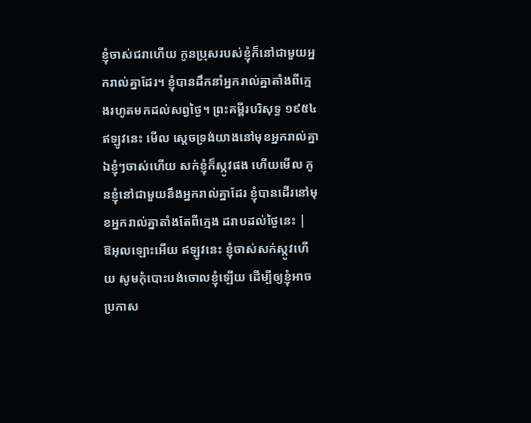ខ្ញុំចាស់ជរាហើយ កូនប្រុសរបស់ខ្ញុំក៏នៅជាមួយអ្នករាល់គ្នាដែរ។ ខ្ញុំបានដឹកនាំអ្នករាល់គ្នាតាំងពីក្មេងរហូតមកដល់សព្វថ្ងៃ។ ព្រះគម្ពីរបរិសុទ្ធ ១៩៥៤ ឥឡូវនេះ មើល ស្តេចទ្រង់យាងនៅមុខអ្នករាល់គ្នា ឯខ្ញុំៗចាស់ហើយ សក់ខ្ញុំក៏ស្កូវផង ហើយមើល កូនខ្ញុំនៅជាមួយនឹងអ្នករាល់គ្នាដែរ ខ្ញុំបានដើរនៅមុខអ្នករាល់គ្នាតាំងតែពីក្មេង ដរាបដល់ថ្ងៃនេះ |
ឱអុលឡោះអើយ ឥឡូវនេះ ខ្ញុំចាស់សក់ស្កូវហើយ សូមកុំបោះបង់ចោលខ្ញុំឡើយ ដើម្បីឲ្យខ្ញុំអាចប្រកាស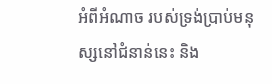អំពីអំណាច របស់ទ្រង់ប្រាប់មនុស្សនៅជំនាន់នេះ និង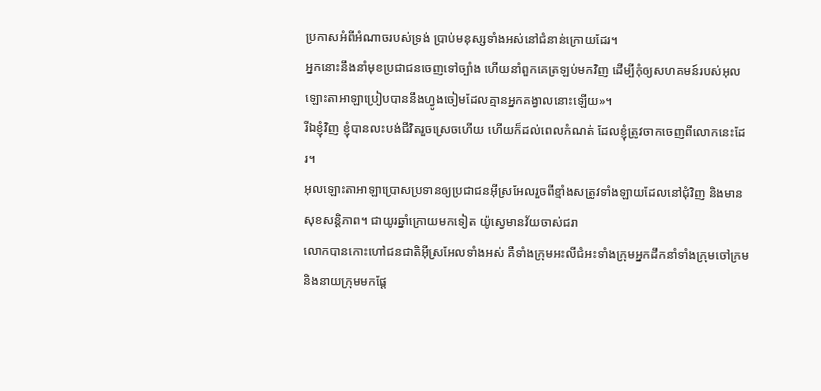ប្រកាសអំពីអំណាចរបស់ទ្រង់ ប្រាប់មនុស្សទាំងអស់នៅជំនាន់ក្រោយដែរ។
អ្នកនោះនឹងនាំមុខប្រជាជនចេញទៅច្បាំង ហើយនាំពួកគេត្រឡប់មកវិញ ដើម្បីកុំឲ្យសហគមន៍របស់អុលឡោះតាអាឡាប្រៀបបាននឹងហ្វូងចៀមដែលគ្មានអ្នកគង្វាលនោះឡើយ»។
រីឯខ្ញុំវិញ ខ្ញុំបានលះបង់ជីវិតរួចស្រេចហើយ ហើយក៏ដល់ពេលកំណត់ ដែលខ្ញុំត្រូវចាកចេញពីលោកនេះដែរ។
អុលឡោះតាអាឡាប្រោសប្រទានឲ្យប្រជាជនអ៊ីស្រអែលរួចពីខ្មាំងសត្រូវទាំងឡាយដែលនៅជុំវិញ និងមានសុខសន្តិភាព។ ជាយូរឆ្នាំក្រោយមកទៀត យ៉ូស្វេមានវ័យចាស់ជរា
លោកបានកោះហៅជនជាតិអ៊ីស្រអែលទាំងអស់ គឺទាំងក្រុមអះលីជំអះទាំងក្រុមអ្នកដឹកនាំទាំងក្រុមចៅក្រម និងនាយក្រុមមកផ្តែ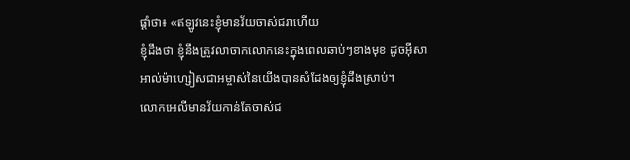ផ្តាំថា៖ «ឥឡូវនេះខ្ញុំមានវ័យចាស់ជរាហើយ
ខ្ញុំដឹងថា ខ្ញុំនឹងត្រូវលាចាកលោកនេះក្នុងពេលឆាប់ៗខាងមុខ ដូចអ៊ីសាអាល់ម៉ាហ្សៀសជាអម្ចាស់នៃយើងបានសំដែងឲ្យខ្ញុំដឹងស្រាប់។
លោកអេលីមានវ័យកាន់តែចាស់ជ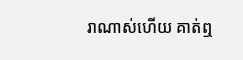រាណាស់ហើយ គាត់ឮ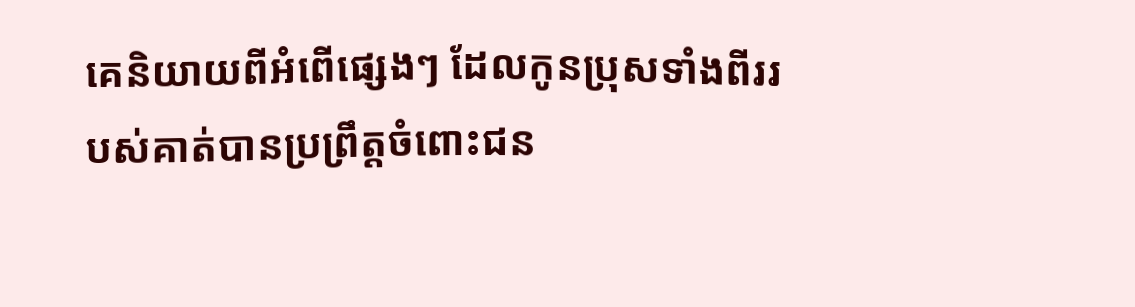គេនិយាយពីអំពើផ្សេងៗ ដែលកូនប្រុសទាំងពីររបស់គាត់បានប្រព្រឹត្តចំពោះជន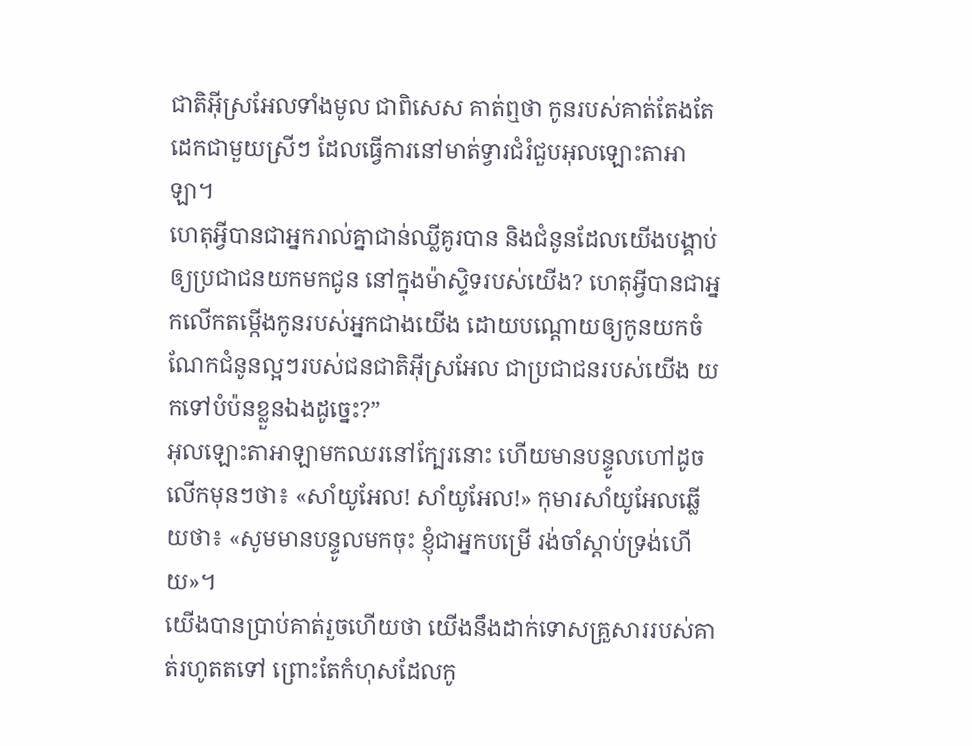ជាតិអ៊ីស្រអែលទាំងមូល ជាពិសេស គាត់ឮថា កូនរបស់គាត់តែងតែដេកជាមួយស្រីៗ ដែលធ្វើការនៅមាត់ទ្វារជំរំជួបអុលឡោះតាអាឡា។
ហេតុអ្វីបានជាអ្នករាល់គ្នាជាន់ឈ្លីគូរបាន និងជំនូនដែលយើងបង្គាប់ឲ្យប្រជាជនយកមកជូន នៅក្នុងម៉ាស្ទិទរបស់យើង? ហេតុអ្វីបានជាអ្នកលើកតម្កើងកូនរបស់អ្នកជាងយើង ដោយបណ្តោយឲ្យកូនយកចំណែកជំនូនល្អៗរបស់ជនជាតិអ៊ីស្រអែល ជាប្រជាជនរបស់យើង យកទៅបំប៉នខ្លួនឯងដូច្នេះ?”
អុលឡោះតាអាឡាមកឈរនៅក្បែរនោះ ហើយមានបន្ទូលហៅដូចលើកមុនៗថា៖ «សាំយូអែល! សាំយូអែល!» កុមារសាំយូអែលឆ្លើយថា៖ «សូមមានបន្ទូលមកចុះ ខ្ញុំជាអ្នកបម្រើ រង់ចាំស្តាប់ទ្រង់ហើយ»។
យើងបានប្រាប់គាត់រួចហើយថា យើងនឹងដាក់ទោសគ្រួសាររបស់គាត់រហូតតទៅ ព្រោះតែកំហុសដែលកូ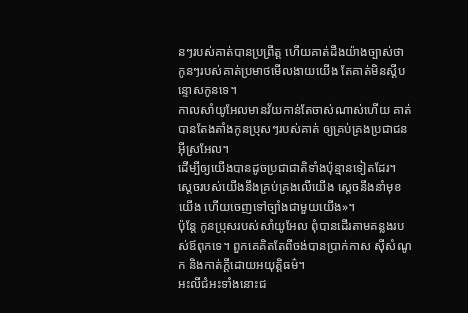នៗរបស់គាត់បានប្រព្រឹត្ត ហើយគាត់ដឹងយ៉ាងច្បាស់ថា កូនៗរបស់គាត់ប្រមាថមើលងាយយើង តែគាត់មិនស្តីបន្ទោសកូនទេ។
កាលសាំយូអែលមានវ័យកាន់តែចាស់ណាស់ហើយ គាត់បានតែងតាំងកូនប្រុសៗរបស់គាត់ ឲ្យគ្រប់គ្រងប្រជាជនអ៊ីស្រអែល។
ដើម្បីឲ្យយើងបានដូចប្រជាជាតិទាំងប៉ុន្មានទៀតដែរ។ ស្តេចរបស់យើងនឹងគ្រប់គ្រងលើយើង ស្តេចនឹងនាំមុខយើង ហើយចេញទៅច្បាំងជាមួយយើង»។
ប៉ុន្តែ កូនប្រុសរបស់សាំយូអែល ពុំបានដើរតាមគន្លងរបស់ឪពុកទេ។ ពួកគេគិតតែពីចង់បានប្រាក់កាស ស៊ីសំណូក និងកាត់ក្តីដោយអយុត្តិធម៌។
អះលីជំអះទាំងនោះជ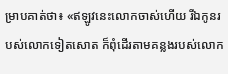ម្រាបគាត់ថា៖ «ឥឡូវនេះលោកចាស់ហើយ រីឯកូនរបស់លោកទៀតសោត ក៏ពុំដើរតាមគន្លងរបស់លោក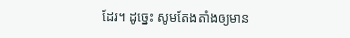ដែរ។ ដូច្នេះ សូមតែងតាំងឲ្យមាន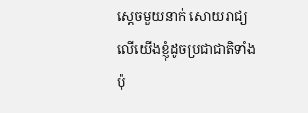ស្តេចមួយនាក់ សោយរាជ្យលើយើងខ្ញុំដូចប្រជាជាតិទាំងប៉ុ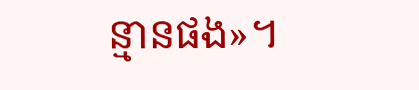ន្មានផង»។